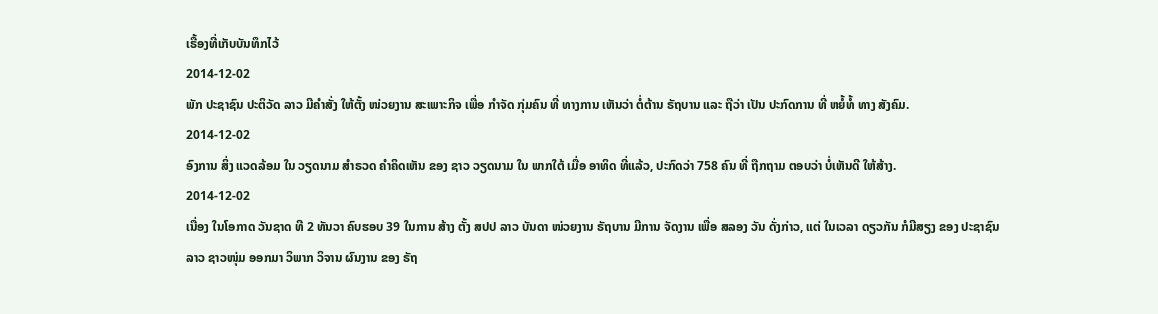ເຣື້ອງທີ່ເກັບບັນທຶກໄວ້
2014-12-02
ພັກ ປະຊາຊົນ ປະຕິວັດ ລາວ ມີຄໍາສັ່ງ ໃຫ້ຕັ້ງ ໜ່ວຍງານ ສະເພາະກິຈ ເພື່ອ ກຳຈັດ ກຸ່ມຄົນ ທີ່ ທາງການ ເຫັນວ່າ ຕໍ່ຕ້ານ ຣັຖບານ ແລະ ຖືວ່າ ເປັນ ປະກົດການ ທີ່ ຫຍໍ້ທໍ້ ທາງ ສັງຄົມ.
2014-12-02
ອົງການ ສິ່ງ ແວດລ້ອມ ໃນ ວຽດນາມ ສຳຣວດ ຄຳຄິດເຫັນ ຂອງ ຊາວ ວຽດນາມ ໃນ ພາກໃຕ້ ເມື່ອ ອາທິດ ທີ່ແລ້ວ, ປະກົດວ່າ 758 ຄົນ ທີ່ ຖືກຖາມ ຕອບວ່າ ບໍ່ເຫັນດີ ໃຫ້ສ້າງ.
2014-12-02
ເນື່ອງ ໃນໂອກາດ ວັນຊາດ ທີ 2 ທັນວາ ຄົບຮອບ 39 ໃນການ ສ້າງ ຕັ້ງ ສປປ ລາວ ບັນດາ ໜ່ວຍງານ ຣັຖບານ ມີການ ຈັດງານ ເພື່ອ ສລອງ ວັນ ດັ່ງກ່າວ, ແຕ່ ໃນເວລາ ດຽວກັນ ກໍມີສຽງ ຂອງ ປະຊາຊົນ ລາວ ຊາວໜຸ່ມ ອອກມາ ວິພາກ ວິຈານ ຜົນງານ ຂອງ ຣັຖ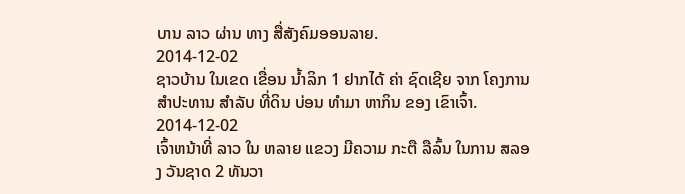ບານ ລາວ ຜ່ານ ທາງ ສື່ສັງຄົມອອນລາຍ.
2014-12-02
ຊາວບ້ານ ໃນເຂດ ເຂື່ອນ ນ້ຳລິກ 1 ຢາກໄດ້ ຄ່າ ຊົດເຊີຍ ຈາກ ໂຄງການ ສຳປະທານ ສໍາລັບ ທີ່ດິນ ບ່ອນ ທໍາມາ ຫາກິນ ຂອງ ເຂົາເຈົ້າ.
2014-12-02
ເຈົ້າຫນ້າທີ່ ລາວ ໃນ ຫລາຍ ແຂວງ ມີຄວາມ ກະຕື ລືລົ້ນ ໃນການ ສລອງ ວັນຊາດ 2 ທັນວາ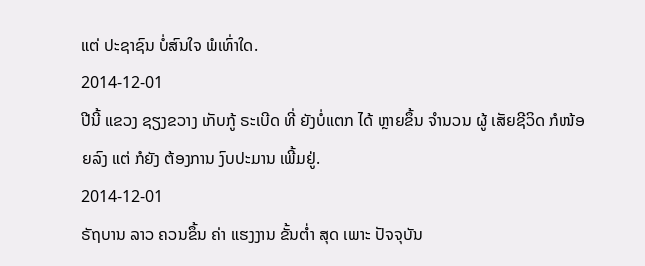ແຕ່ ປະຊາຊົນ ບໍ່ສົນໃຈ ພໍເທົ່າໃດ.
2014-12-01
ປີນີ້ ແຂວງ ຊຽງຂວາງ ເກັບກູ້ ຣະເບີດ ທີ່ ຍັງບໍ່ແຕກ ໄດ້ ຫຼາຍຂຶ້ນ ຈຳນວນ ຜູ້ ເສັຍຊີວິດ ກໍໜ້ອຍລົງ ແຕ່ ກໍຍັງ ຕ້ອງການ ງົບປະມານ ເພີ້ມຢູ່.
2014-12-01
ຣັຖບານ ລາວ ຄວນຂຶ້ນ ຄ່າ ແຮງງານ ຂັ້ນຕ່ຳ ສຸດ ເພາະ ປັຈຈຸບັນ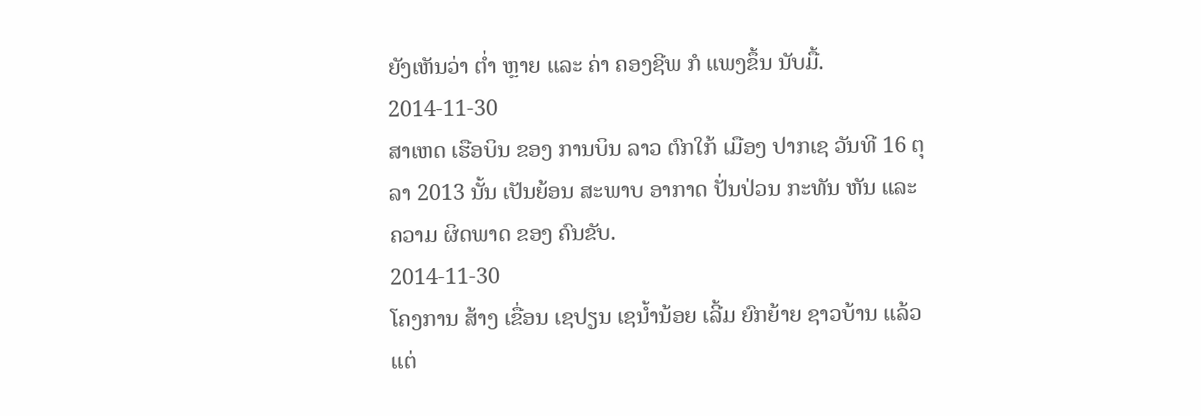ຍັງເຫັນວ່າ ຕ່ຳ ຫຼາຍ ແລະ ຄ່າ ຄອງຊີພ ກໍ ແພງຂຶ້ນ ນັບມື້.
2014-11-30
ສາເຫດ ເຮືອບິນ ຂອງ ການບິນ ລາວ ຕົກໃກ້ ເມືອງ ປາກເຊ ວັນທີ 16 ຕຸລາ 2013 ນັ້ນ ເປັນຍ້ອນ ສະພາບ ອາກາດ ປັ່ນປ່ວນ ກະທັນ ຫັນ ແລະ ຄວາມ ຜິດພາດ ຂອງ ຄົນຂັບ.
2014-11-30
ໂຄງການ ສ້າງ ເຂື່ອນ ເຊປຽນ ເຊນ້ຳນ້ອຍ ເລີ້ມ ຍົກຍ້າຍ ຊາວບ້ານ ແລ້ວ ແຕ່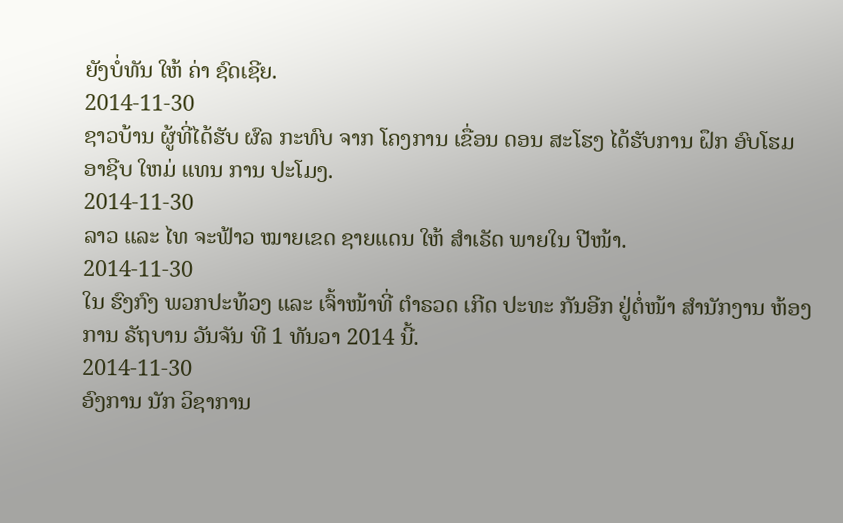ຍັງບໍ່ທັນ ໃຫ້ ຄ່າ ຊົດເຊີຍ.
2014-11-30
ຊາວບ້ານ ຜູ້ທີ່ໄດ້ຮັບ ຜົລ ກະທົບ ຈາກ ໂຄງການ ເຂື່ອນ ດອນ ສະໂຮງ ໄດ້ຮັບການ ຝຶກ ອົບໂຮມ ອາຊີບ ໃຫມ່ ແທນ ການ ປະໂມງ.
2014-11-30
ລາວ ແລະ ໄທ ຈະຟ້າວ ໝາຍເຂດ ຊາຍແດນ ໃຫ້ ສຳເຣັດ ພາຍໃນ ປີໜ້າ.
2014-11-30
ໃນ ຮົງກົງ ພວກປະທ້ວງ ແລະ ເຈົ້າໜ້າທີ່ ຕຳຣວດ ເກີດ ປະທະ ກັນອີກ ຢູ່ຕໍ່ໜ້າ ສໍານັກງານ ຫ້ອງການ ຣັຖບານ ວັນຈັນ ທີ 1 ທັນວາ 2014 ນີ້.
2014-11-30
ອົງການ ນັກ ວິຊາການ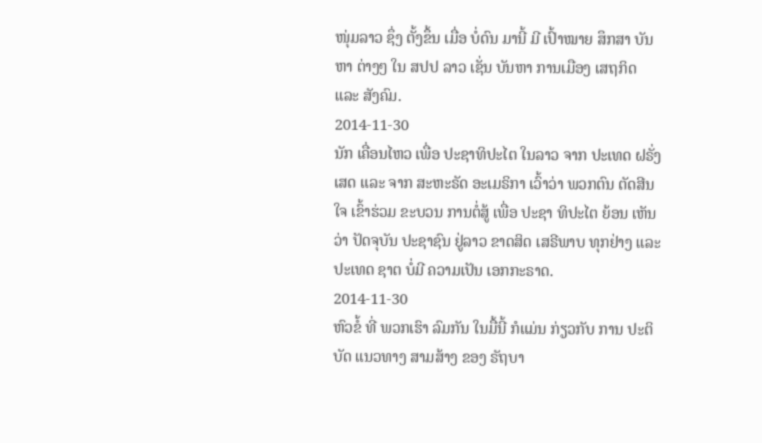ໜຸ່ມລາວ ຊຶ່ງ ຕັ້ງຂຶ້ນ ເມື່ອ ບໍ່ດົນ ມານີ້ ມີ ເປົ້າໝາຍ ສຶກສາ ບັນຫາ ຕ່າງໆ ໃນ ສປປ ລາວ ເຊັ່ນ ບັນຫາ ການເມືອງ ເສຖກິດ ແລະ ສັງຄົມ.
2014-11-30
ນັກ ເຄື່ອນໄຫວ ເພື່ອ ປະຊາທິປະໄຕ ໃນລາວ ຈາກ ປະເທດ ຝຣັ່ງເສດ ແລະ ຈາກ ສະຫະຣັດ ອະເມຣິກາ ເວົ້າວ່າ ພວກຕົນ ຕັດສີນໃຈ ເຂົ້າຮ່ວມ ຂະບວນ ການຕໍ່ສູ້ ເພື່ອ ປະຊາ ທິປະໄຕ ຍ້ອນ ເຫັນວ່າ ປັດຈຸບັນ ປະຊາຊົນ ຢູ່ລາວ ຂາດສິດ ເສຣີພາບ ທຸກຢ່າງ ແລະ ປະເທດ ຊາຕ ບໍ່ມີ ຄວາມເປັນ ເອກກະຣາດ.
2014-11-30
ຫົວຂໍ້ ທີ່ ພວກເຮົາ ລົມກັນ ໃນມື້ນີ້ ກໍແມ່ນ ກ່ຽວກັບ ການ ປະຕິບັດ ແນວທາງ ສາມສ້າງ ຂອງ ຣັຖບາ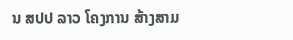ນ ສປປ ລາວ ໂຄງການ ສ້າງສາມ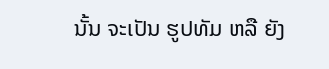ນັ້ນ ຈະເປັນ ຮູປທັມ ຫລື ຍັງ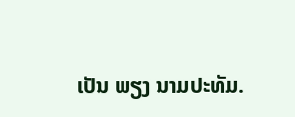ເປັນ ພຽງ ນາມປະທັມ.